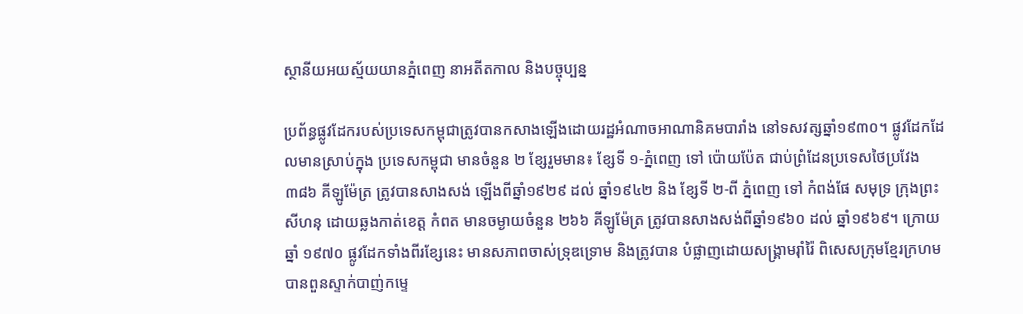ស្ថានីយអយស្ម័យយានភ្នំពេញ នាអតីតកាល និងបច្ចុប្បន្ន

ប្រព័ន្ធផ្លូវដែករបស់ប្រទេសកម្ពុជាត្រូវបានកសាងឡើងដោយរដ្ឋអំណាចអាណានិគមបារាំង នៅទសវត្សឆ្នាំ១៩៣០។ ផ្លូវដែកដែលមានស្រាប់ក្នុង ប្រទេសកម្ពុជា មានចំនួន ២ ខ្សែរួមមាន៖ ខ្សែទី ១-ភ្នំពេញ ទៅ ប៉ោយប៉ែត ជាប់ព្រំដែនប្រទេសថៃប្រវែង ៣៨៦ គីឡូម៉ែត្រ ត្រូវបានសាងសង់ ឡើងពីឆ្នាំ១៩២៩ ដល់ ឆ្នាំ១៩៤២ និង ខ្សែទី ២-ពី ភ្នំពេញ ទៅ កំពង់ផែ សមុទ្រ ក្រុងព្រះសីហនុ ដោយឆ្លងកាត់ខេត្ត កំពត មានចម្ងាយចំនួន ២៦៦ គីឡូម៉ែត្រ ត្រូវបានសាងសង់ពីឆ្នាំ១៩៦០ ដល់ ឆ្នាំ១៩៦៩។ ក្រោយឆ្នាំ ១៩៧០ ផ្លូវដែកទាំងពីរខ្សែនេះ មានសភាពចាស់ទ្រុឌទ្រោម និងត្រូវបាន បំផ្លាញដោយសង្គ្រាមរ៉ាំរ៉ៃ ពិសេសក្រុមខ្មែរក្រហម បានពួនស្ទាក់បាញ់កម្ទេ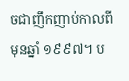ចជាញឹកញាប់កាលពីមុនឆ្នាំ ១៩៩៧។ ប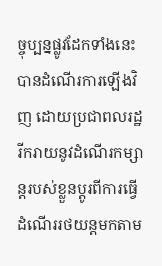ច្ចុប្បន្នផ្លូវដែកទាំងនេះ បានដំណើរការឡើងវិញ ដោយប្រជាពលរដ្ឋរីករាយនូវដំណើរកម្សាន្តរបស់ខ្លួនប្តូរពីការធ្វើដំណើររថយន្តមកតាម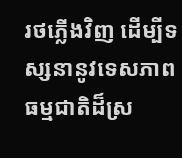រថភ្លើងវិញ ដើម្បីទស្សនានូវទេសភាពធម្មជាតិដ៏ស្រ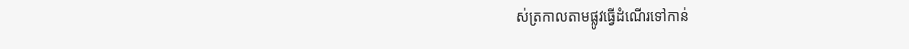ស់ត្រកាលតាមផ្លូវធ្វើដំណើរទៅកាន់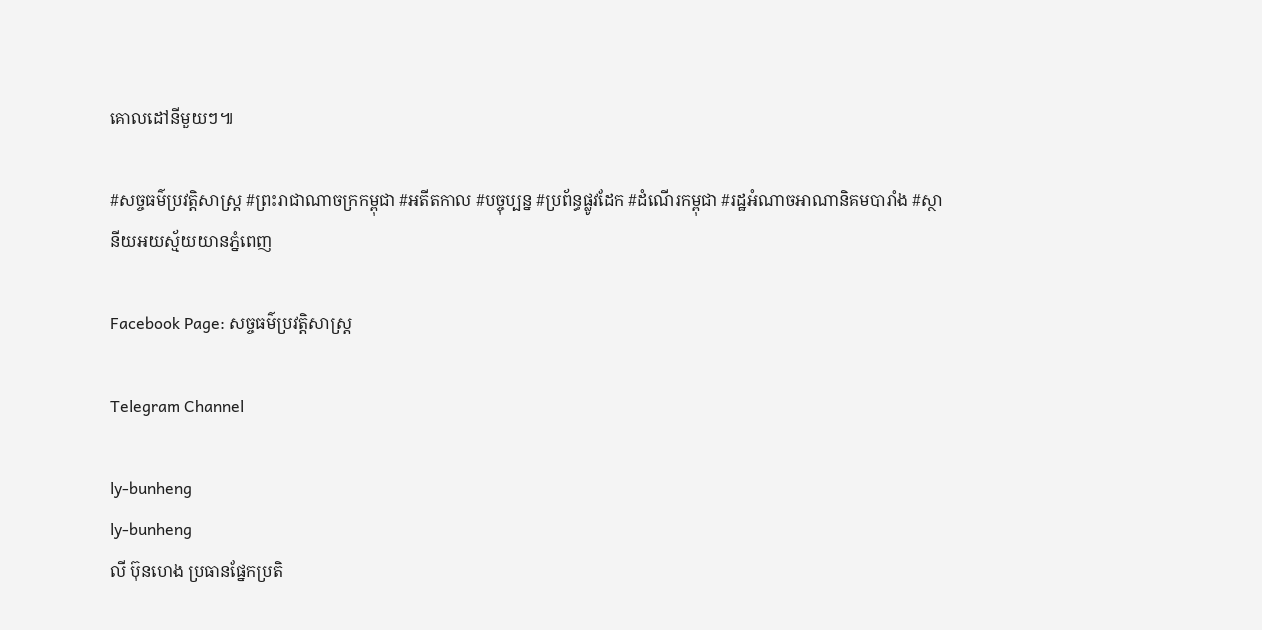គោលដៅនីមួយៗ៕

#សច្ចធម៌ប្រវត្ដិសាស្រ្ដ #ព្រះរាជាណាចក្រកម្ពុជា #អតីតកាល #បច្ចុប្បន្ន #ប្រព័ន្ធផ្លូវដែក #ដំណើរកម្ពុជា #រដ្ឋអំណាចអាណានិគមបារាំង #ស្ថានីយអយស្ម័យយានភ្នំពេញ

Facebook Page: សច្ចធម៌ប្រវត្ដិសាស្រ្ដ

Telegram Channel

ly-bunheng
ly-bunheng
លី ប៊ុនហេង ប្រធានផ្នែកប្រតិ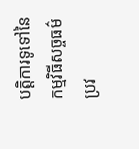បត្ដិការទូទៅនៃកម្មវិធីសច្ចធម៌ប្រវ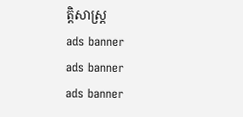ត្ដិសាស្រ្ដ
ads banner
ads banner
ads banner